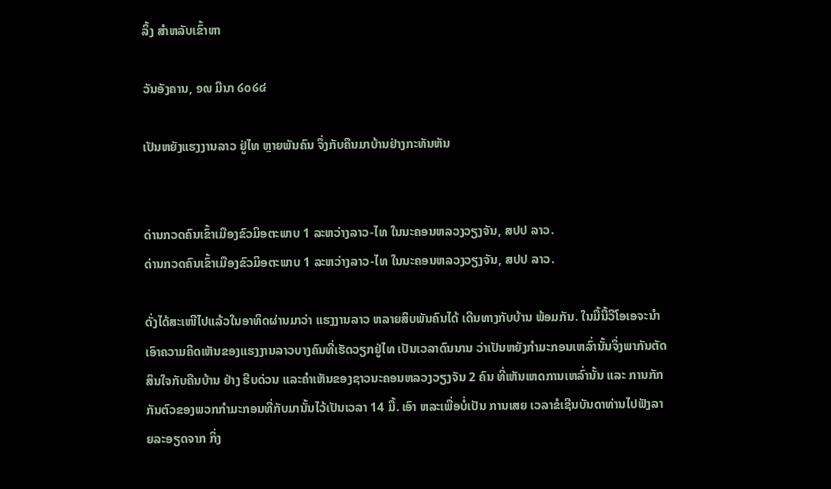ລິ້ງ ສຳຫລັບເຂົ້າຫາ

ວັນອັງຄານ, ໑໙ ມີນາ ໒໐໒໔

ເປັນຫຍັງແຮງງານລາວ ຢູ່ໄທ ຫຼາຍພັນຄົນ ຈຶ່ງກັບຄືນມາບ້ານຢ່າງກະທັນຫັນ


ດ່ານກວດຄົນເຂົ້າເມືອງຂົວມິອຕະພາບ 1 ລະຫວ່າງລາວ-ໄທ ໃນນະຄອນຫລວງວຽງຈັນ, ສປປ ລາວ.
ດ່ານກວດຄົນເຂົ້າເມືອງຂົວມິອຕະພາບ 1 ລະຫວ່າງລາວ-ໄທ ໃນນະຄອນຫລວງວຽງຈັນ, ສປປ ລາວ.

ດັ່ງໄດ້ສະເໜີໄປແລ້ວໃນອາທິດຜ່ານມາວ່າ ແຮງງານລາວ ຫລາຍສິບພັນຄົນໄດ້ ເດີນທາງກັບບ້ານ ພ້ອມກັນ. ໃນມື້ນີ້ວີໂອເອຈະນໍາ ເອົາຄວາມຄິດເຫັນຂອງແຮງງານລາວບາງຄົນທີ່ເຮັດວຽກຢູ່ໄທ ເປັນເວລາດົນນານ ວ່າເປັນຫຍັງກໍາມະກອນເຫລົ່ານັ້ນຈຶ່ງພາກັນຕັດສິນໃຈກັບຄືນບ້ານ ຢ່າງ ຮີບດ່ວນ ແລະຄໍາເຫັນຂອງຊາວນະຄອນຫລວງວຽງຈັນ 2 ຄົນ ທີ່ເຫັນເຫດການເຫລົ່ານັ້ນ ແລະ ການກັກກັນຕົວຂອງພວກກໍາມະກອນທີ່ກັບມານັ້ນໄວ້ເປັນເວລາ 14 ມື້. ເອົາ ຫລະເພື່ອບໍ່ເປັນ ການເສຍ ເວລາຂໍເຊີນບັນດາທ່ານໄປຟັງລາຍລະອຽດຈາກ ກິ່ງ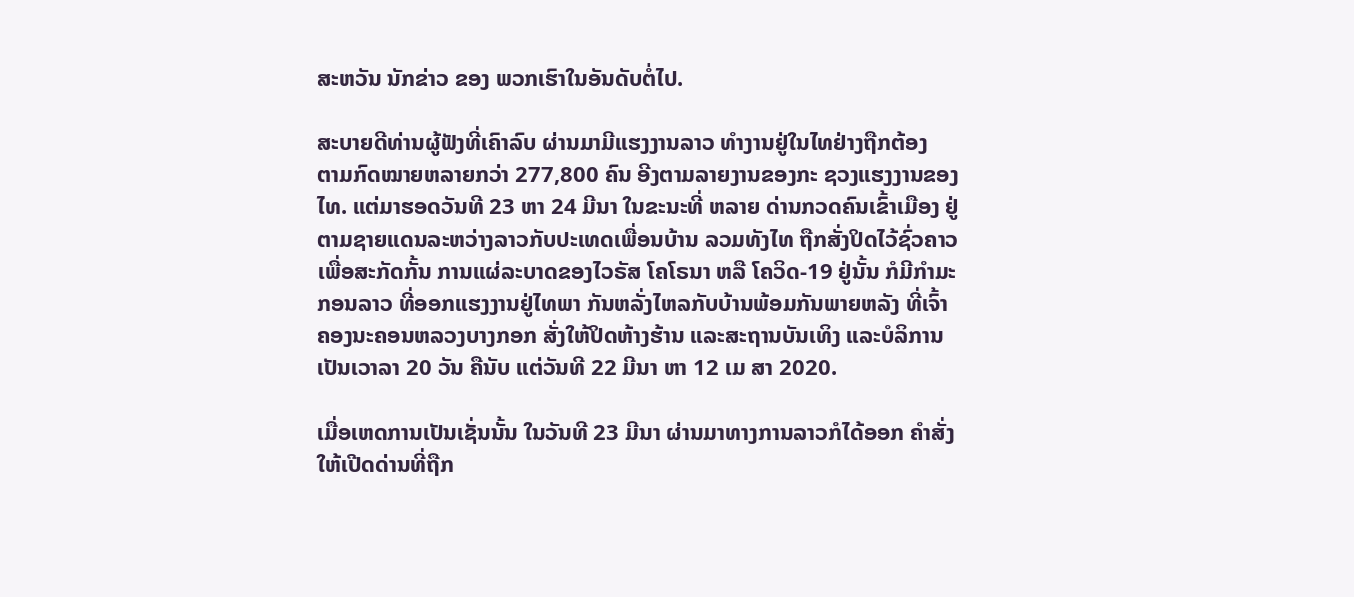ສະຫວັນ ນັກຂ່າວ ຂອງ ພວກເຮົາໃນອັນດັບຕໍ່ໄປ.

ສະບາຍດີທ່ານຜູ້ຟັງທີ່ເຄົາລົບ ຜ່ານມາມີແຮງງານລາວ ທໍາງານຢູ່ໃນໄທຢ່າງຖືກຕ້ອງ
ຕາມກົດໝາຍຫລາຍກວ່າ 277,800 ຄົນ ອີງຕາມລາຍງານຂອງກະ ຊວງແຮງງານຂອງ
ໄທ. ແຕ່ມາຮອດວັນທີ 23 ຫາ 24 ມີນາ ໃນຂະນະທີ່ ຫລາຍ ດ່ານກວດຄົນເຂົ້າເມືອງ ຢູ່
ຕາມຊາຍແດນລະຫວ່າງລາວກັບປະເທດເພື່ອນບ້ານ ລວມທັງໄທ ຖືກສັ່ງປິດໄວ້ຊົ່ວຄາວ
ເພື່ອສະກັດກັ້ນ ການແຜ່ລະບາດຂອງໄວຣັສ ໂຄໂຣນາ ຫລື ໂຄວິດ-19 ຢູ່ນັ້ນ ກໍມີກໍາມະ
ກອນລາວ ທີ່ອອກແຮງງານຢູ່ໄທພາ ກັນຫລັ່ງໄຫລກັບບ້ານພ້ອມກັນພາຍຫລັງ ທີ່ເຈົ້າ
ຄອງນະຄອນຫລວງບາງກອກ ສັ່ງໃຫ້ປິດຫ້າງຮ້ານ ແລະສະຖານບັນເທິງ ແລະບໍລິການ
ເປັນເວາລາ 20 ວັນ ຄືນັບ ແຕ່ວັນທີ 22 ມີນາ ຫາ 12 ເມ ສາ 2020.

ເມື່ອເຫດການເປັນເຊັ່ນນັ້ນ ໃນວັນທີ 23 ມີນາ ຜ່ານມາທາງການລາວກໍໄດ້ອອກ ຄໍາສັ່ງ
ໃຫ້ເປີດດ່ານທີ່ຖືກ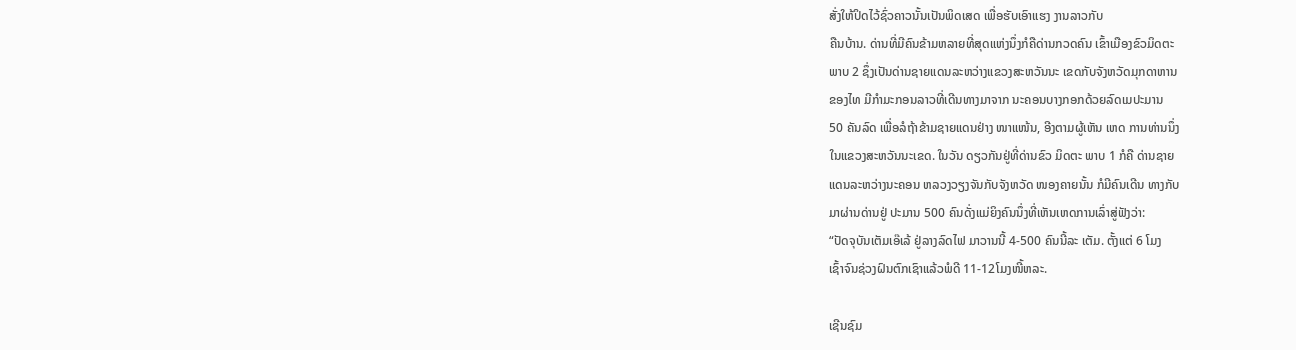ສັ່ງໃຫ້ປິດໄວ້ຊົ່ວຄາວນັ້ນເປັນພິດເສດ ເພື່ອຮັບເອົາແຮງ ງານລາວກັບ
ຄືນບ້ານ. ດ່ານທີ່ມີຄົນຂ້າມຫລາຍທີ່ສຸດແຫ່ງນຶ່ງກໍຄືດ່ານກວດຄົນ ເຂົ້າເມືອງຂົວມິດຕະ
ພາບ 2 ຊຶ່ງເປັນດ່ານຊາຍແດນລະຫວ່າງແຂວງສະຫວັນນະ ເຂດກັບຈັງຫວັດມຸກດາຫານ
ຂອງໄທ ມີກໍາມະກອນລາວທີ່ເດີນທາງມາຈາກ ນະຄອນບາງກອກດ້ວຍລົດເມປະມານ
50 ຄັນລົດ ເພື່ອລໍຖ້າຂ້າມຊາຍແດນຢ່າງ ໜາແໜ້ນ, ອີງຕາມຜູ້ເຫັນ ເຫດ ການທ່ານນຶ່ງ
ໃນແຂວງສະຫວັນນະເຂດ. ໃນວັນ ດຽວກັນຢູ່ທີ່ດ່ານຂົວ ມິດຕະ ພາບ 1 ກໍຄື ດ່ານຊາຍ
ແດນລະຫວ່າງນະຄອນ ຫລວງວຽງຈັນກັບຈັງຫວັດ ໜອງຄາຍນັ້ນ ກໍມີຄົນເດີນ ທາງກັບ
ມາຜ່ານດ່ານຢູ່ ປະມານ 500 ຄົນດັ່ງແມ່ຍິງຄົນນຶ່ງທີ່ເຫັນເຫດການເລົ່າສູ່ຟັງວ່າ:
“ປັດຈຸບັນເຕັມເອ໊ເລ້ ຢູ່ລາງລົດໄຟ ມາວານນີ້ 4-500 ຄົນນີ້ລະ ເຕັມ. ຕັ້ງແຕ່ 6 ໂມງ
ເຊົ້າຈົນຊ່ວງຝົນຕົກເຊົາແລ້ວພໍດີ 11-12ໂມງໜີ້ຫລະ.

ເຊີນຊົມ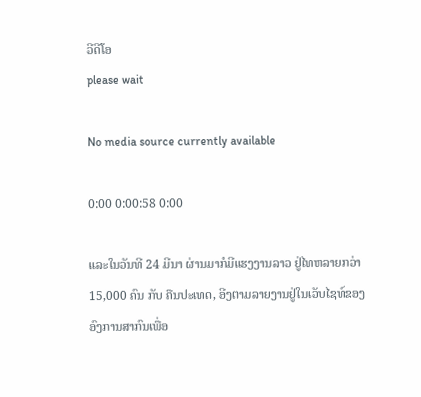ວີດີໂອ
please wait

No media source currently available

0:00 0:00:58 0:00

ແລະໃນວັນທີ 24 ມີນາ ຜ່ານມາກໍມີແຮງງານລາວ ຢູ່ໄທຫລາຍກວ່າ 15,000 ຄົນ ກັບ ຄືນປະເທດ, ອີງຕາມລາຍງານຢູ່ໃນເວັບໄຊທ໌ຂອງອົງການສາກົນເພື່ອ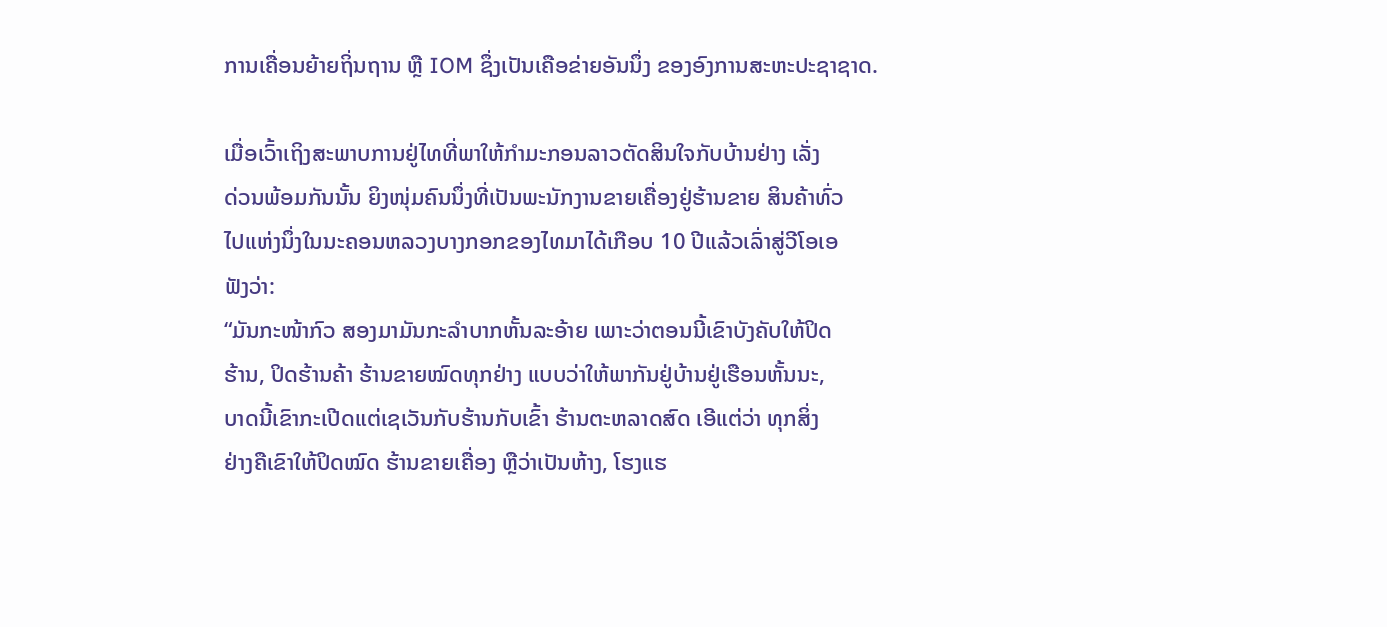ການເຄື່ອນຍ້າຍຖິ່ນຖານ ຫຼື IOM ຊຶ່ງເປັນເຄືອຂ່າຍອັນນຶ່ງ ຂອງອົງການສະຫະປະຊາຊາດ.

ເມື່ອເວົ້າເຖິງສະພາບການຢູ່ໄທທີ່ພາໃຫ້ກໍາມະກອນລາວຕັດສິນໃຈກັບບ້ານຢ່າງ ເລັ່ງ
ດ່ວນພ້ອມກັນນັ້ນ ຍິງໜຸ່ມຄົນນຶ່ງທີ່ເປັນພະນັກງານຂາຍເຄື່ອງຢູ່ຮ້ານຂາຍ ສິນຄ້າທົ່ວ
ໄປແຫ່ງນຶ່ງໃນນະຄອນຫລວງບາງກອກຂອງໄທມາໄດ້ເກືອບ 10 ປີແລ້ວເລົ່າສູ່ວີໂອເອ
ຟັງວ່າ:
“ມັນກະໜ້າກົວ ສອງມາມັນກະລໍາບາກຫັ້ນລະອ້າຍ ເພາະວ່າຕອນນີ້ເຂົາບັງຄັບໃຫ້ປິດ
ຮ້ານ, ປິດຮ້ານຄ້າ ຮ້ານຂາຍໝົດທຸກຢ່າງ ແບບວ່າໃຫ້ພາກັນຢູ່ບ້ານຢູ່ເຮືອນຫັ້ນນະ,
ບາດນີ້ເຂົາກະເປີດແຕ່ເຊເວັນກັບຮ້ານກັບເຂົ້າ ຮ້ານຕະຫລາດສົດ ເອີແຕ່ວ່າ ທຸກສິ່ງ
ຢ່າງຄືເຂົາໃຫ້ປິດໝົດ ຮ້ານຂາຍເຄື່ອງ ຫຼືວ່າເປັນຫ້າງ, ໂຮງແຮ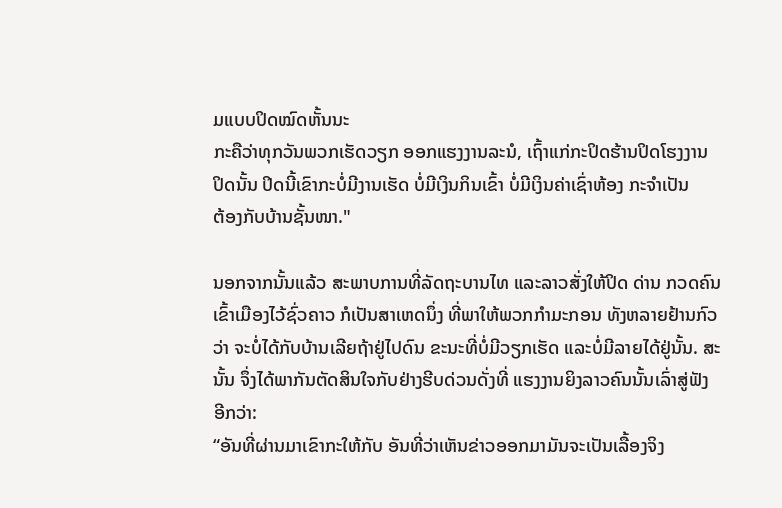ມແບບປິດໝົດຫັ້ນນະ
ກະຄືວ່າທຸກວັນພວກເຮັດວຽກ ອອກແຮງງານລະນໍ, ເຖົ້າແກ່ກະປິດຮ້ານປິດໂຮງງານ
ປິດນັ້ນ ປິດນີ້ເຂົາກະບໍ່ມີງານເຮັດ ບໍ່ມີເງິນກິນເຂົ້າ ບໍ່ມີເງິນຄ່າເຊົ່າຫ້ອງ ກະຈໍາເປັນ
ຕ້ອງກັບບ້ານຊັ້ນໜາ."

ນອກຈາກນັ້ນແລ້ວ ສະພາບການທີ່ລັດຖະບານໄທ ແລະລາວສັ່ງໃຫ້ປິດ ດ່ານ ກວດຄົນ
ເຂົ້າເມືອງໄວ້ຊົ່ວຄາວ ກໍເປັນສາເຫດນຶ່ງ ທີ່ພາໃຫ້ພວກກໍາມະກອນ ທັງຫລາຍຢ້ານກົວ
ວ່າ ຈະບໍ່ໄດ້ກັບບ້ານເລີຍຖ້າຢູ່ໄປດົນ ຂະນະທີ່ບໍ່ມີວຽກເຮັດ ແລະບໍ່ມີລາຍໄດ້ຢູ່ນັ້ນ. ສະ
ນັ້ນ ຈຶ່ງໄດ້ພາກັນຕັດສິນໃຈກັບຢ່າງຮີບດ່ວນດັ່ງທີ່ ແຮງງານຍິງລາວຄົນນັ້ນເລົ່າສູ່ຟັງ
ອີກວ່າ:
“ອັນທີ່ຜ່ານມາເຂົາກະໃຫ້ກັບ ອັນທີ່ວ່າເຫັນຂ່າວອອກມາມັນຈະເປັນເລື້ອງຈິງ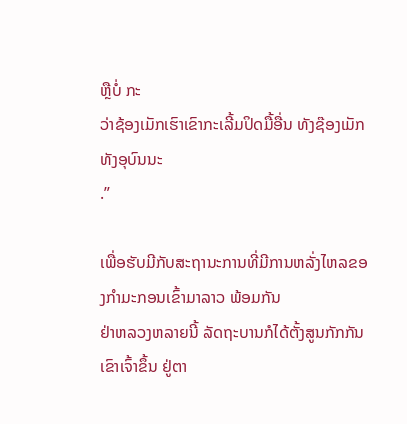ຫຼືບໍ່ ກະ
ວ່າຊ້ອງເມັກເຮົາເຂົາກະເລີ້ມປິດມື້ອື່ນ ທັງຊ໊ອງເມັກທັງອຸບົນນະ
.”

ເພື່ອຮັບມີກັບສະຖານະການທີ່ມີການຫລັ່ງໄຫລຂອງກໍາມະກອນເຂົ້າມາລາວ ພ້ອມກັນ
ຢ່າຫລວງຫລາຍນີ້ ລັດຖະບານກໍໄດ້ຕັ້ງສູນກັກກັນເຂົາເຈົ້າຂຶ້ນ ຢູ່ຕາ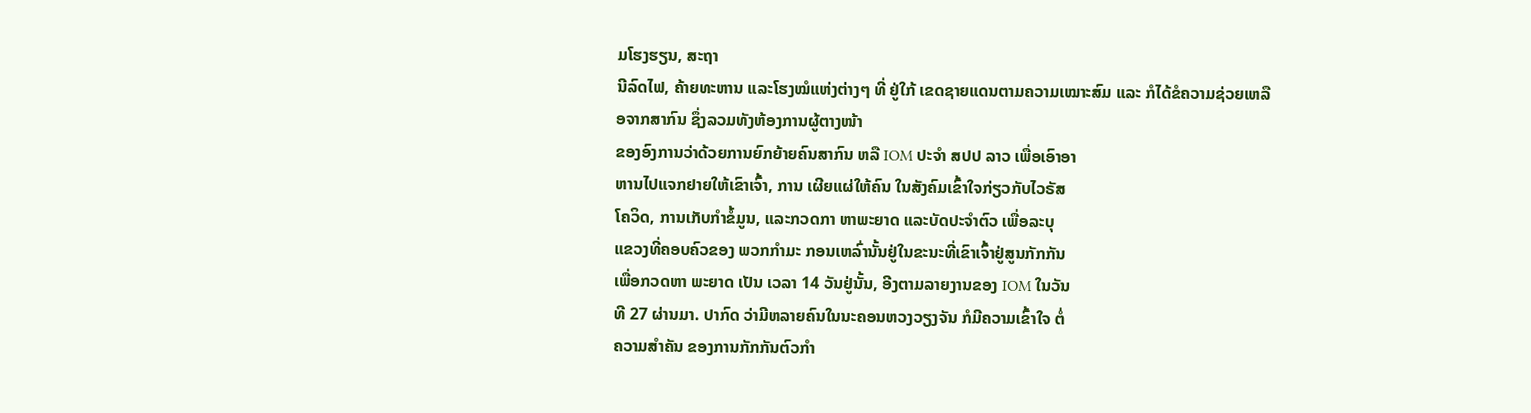ມໂຮງຮຽນ, ສະຖາ
ນີລົດໄຟ, ຄ້າຍທະຫານ ແລະໂຮງໝໍແຫ່ງຕ່າງໆ ທີ່ ຢູ່ໃກ້ ເຂດຊາຍແດນຕາມຄວາມເໝາະສົມ ແລະ ກໍໄດ້ຂໍຄວາມຊ່ວຍເຫລືອຈາກສາກົນ ຊຶ່ງລວມທັງຫ້ອງການຜູ້ຕາງໜ້າ
ຂອງອົງການວ່າດ້ວຍການຍົກຍ້າຍຄົນສາກົນ ຫລື IOM ປະຈໍາ ສປປ ລາວ ເພື່ອເອົາອາ
ຫານໄປແຈກຢາຍໃຫ້ເຂົາເຈົ້າ, ການ ເຜີຍແຜ່ໃຫ້ຄົນ ໃນສັງຄົມເຂົ້າໃຈກ່ຽວກັບໄວຣັສ
ໂຄວິດ, ການເກັບກໍາຂໍ້ມູນ, ແລະກວດກາ ຫາພະຍາດ ແລະບັດປະຈໍາຕົວ ເພື່ອລະບຸ
ແຂວງທີ່ຄອບຄົວຂອງ ພວກກໍາມະ ກອນເຫລົ່ານັ້ນຢູ່ໃນຂະນະທີ່ເຂົາເຈົ້າຢູ່ສູນກັກກັນ
ເພື່ອກວດຫາ ພະຍາດ ເປັນ ເວລາ 14 ວັນຢູ່ນັ້ນ, ອີງຕາມລາຍງານຂອງ IOM ໃນວັນ
ທີ 27 ຜ່ານມາ. ປາກົດ ວ່າມີຫລາຍຄົນໃນນະຄອນຫວງວຽງຈັນ ກໍມີຄວາມເຂົ້າໃຈ ຕໍ່
ຄວາມສໍາຄັນ ຂອງການກັກກັນຕົວກໍາ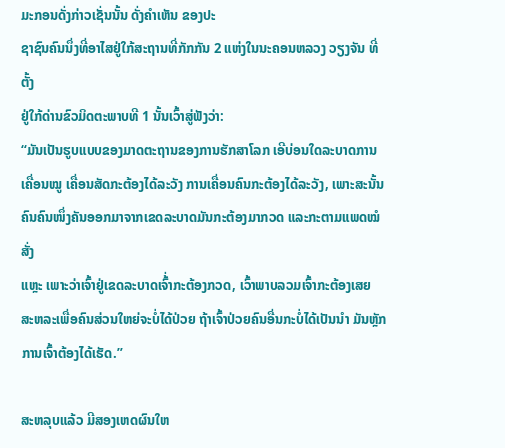ມະກອນດັ່ງກ່າວເຊັ່ນນັ້ນ ດັ່ງຄໍາເຫັນ ຂອງປະ
ຊາຊົນຄົນນຶ່ງທີ່ອາໄສຢູ່ໃກ້ສະຖານທີ່ກັກກັນ 2 ແຫ່ງໃນນະຄອນຫລວງ ວຽງຈັນ ທີ່ຕັ້ງ
ຢູ່ໃກ້ດ່ານຂົວມິດຕະພາບທີ 1 ນັ້ນເວົ້າສູ່ຟັງວ່າ:
“ມັນເປັນຮູບແບບຂອງມາດຕະຖານຂອງການຮັກສາໂລກ ເອີບ່ອນໃດລະບາດການ
ເຄື່ອນໝູ ເຄື່ອນສັດກະຕ້ອງໄດ້ລະວັງ ການເຄື່ອນຄົນກະຕ້ອງໄດ້ລະວັງ, ເພາະສະນັ້ນ
ຄົນຄົນໜຶ່ງຄັນອອກມາຈາກເຂດລະບາດມັນກະຕ້ອງມາກວດ ແລະກະຕາມແພດໝໍສັ່ງ
ແຫຼະ ເພາະວ່າເຈົ້າຢູ່ເຂດລະບາດເຈົ້່າກະຕ້ອງກວດ, ເວົ້າພາບລວມເຈົ້າກະຕ້ອງເສຍ
ສະຫລະເພື່ອຄົນສ່ວນໃຫຍ່ຈະບໍ່ໄດ້ປ່ວຍ ຖ້າເຈົ້າປ່ວຍຄົນອື່ນກະບໍ່ໄດ້ເປັນນໍາ ມັນຫຼັກ
ການເຈົ້າຕ້ອງໄດ້ເຮັດ.”

ສະຫລຸບແລ້ວ ມີສອງເຫດຜົນໃຫ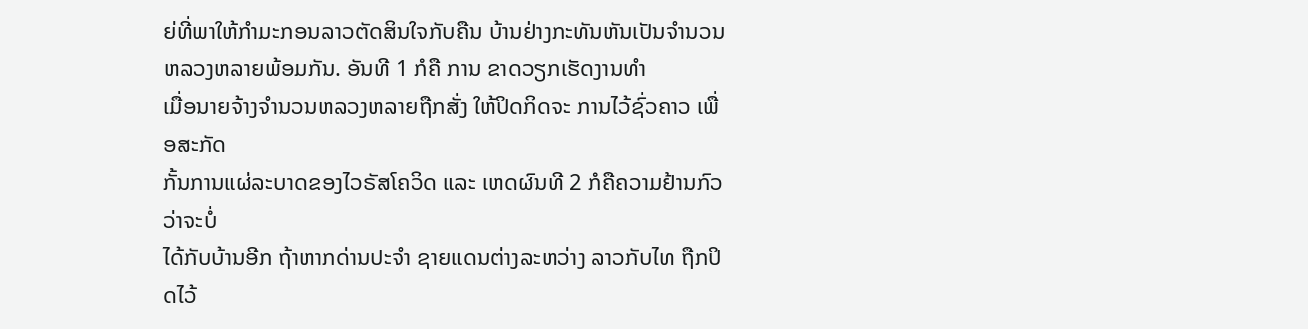ຍ່ທີ່ພາໃຫ້ກໍາມະກອນລາວຕັດສິນໃຈກັບຄືນ ບ້ານຢ່າງກະທັນຫັນເປັນຈໍານວນຫລວງຫລາຍພ້ອມກັນ. ອັນທີ 1 ກໍຄື ການ ຂາດວຽກເຮັດງານທໍາ
ເມື່ອນາຍຈ້າງຈໍານວນຫລວງຫລາຍຖືກສັ່ງ ໃຫ້ປິດກິດຈະ ການໄວ້ຊົ່ວຄາວ ເພື່ອສະກັດ
ກັ້ນການແຜ່ລະບາດຂອງໄວຣັສໂຄວິດ ແລະ ເຫດຜົນທີ 2 ກໍຄືຄວາມຢ້ານກົວວ່າຈະບໍ່
ໄດ້ກັບບ້ານອີກ ຖ້າຫາກດ່ານປະຈໍາ ຊາຍແດນຕ່າງລະຫວ່າງ ລາວກັບໄທ ຖືກປິດໄວ້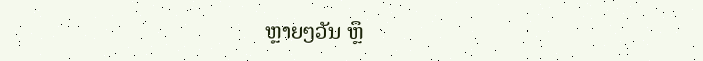ຫຼາຍໆວັນ ຫຼຶ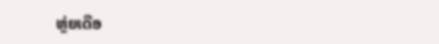ຫຼ່ຍເດືອ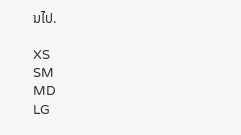ນໄປ.

XS
SM
MD
LG